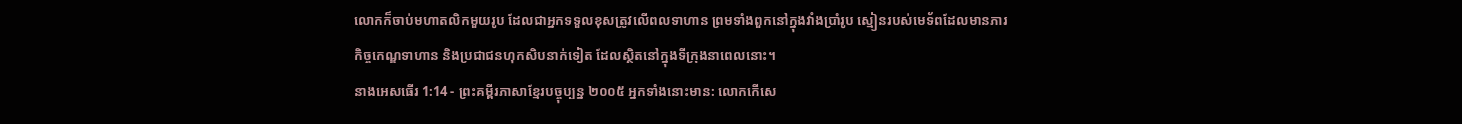លោកក៏ចាប់មហាតលិកមួយរូប ដែលជាអ្នកទទួលខុសត្រូវលើពលទាហាន ព្រមទាំងពួកនៅក្នុងវាំងប្រាំរូប ស្មៀនរបស់មេទ័ពដែលមានភារកិច្ចកេណ្ឌទាហាន និងប្រជាជនហុកសិបនាក់ទៀត ដែលស្ថិតនៅក្នុងទីក្រុងនាពេលនោះ។
នាងអេសធើរ 1:14 - ព្រះគម្ពីរភាសាខ្មែរបច្ចុប្បន្ន ២០០៥ អ្នកទាំងនោះមាន: លោកកើសេ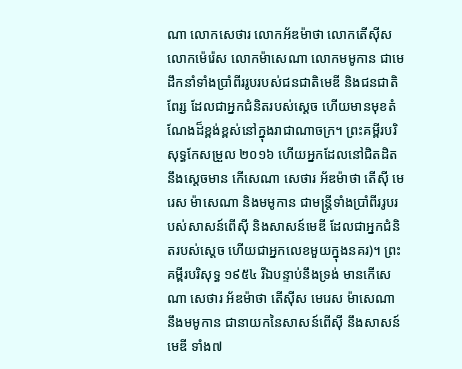ណា លោកសេថារ លោកអ័ឌម៉ាថា លោកតើស៊ីស លោកម៉េរ៉េស លោកម៉ាសេណា លោកមមូកាន ជាមេដឹកនាំទាំងប្រាំពីររូបរបស់ជនជាតិមេឌី និងជនជាតិពែរ្ស ដែលជាអ្នកជំនិតរបស់ស្ដេច ហើយមានមុខតំណែងដ៏ខ្ពង់ខ្ពស់នៅក្នុងរាជាណាចក្រ។ ព្រះគម្ពីរបរិសុទ្ធកែសម្រួល ២០១៦ ហើយអ្នកដែលនៅជិតដិតនឹងស្ដេចមាន កើសេណា សេថារ អ័ឌម៉ាថា តើស៊ី មេរេស ម៉ាសេណា និងមមូកាន ជាមន្ត្រីទាំងប្រាំពីររូបរបស់សាសន៍ពើស៊ី និងសាសន៍មេឌី ដែលជាអ្នកជំនិតរបស់ស្តេច ហើយជាអ្នកលេខមួយក្នុងនគរ)។ ព្រះគម្ពីរបរិសុទ្ធ ១៩៥៤ រីឯបន្ទាប់នឹងទ្រង់ មានកើសេណា សេថារ អ័ឌម៉ាថា តើស៊ីស មេរេស ម៉ាសេណា នឹងមមូកាន ជានាយកនៃសាសន៍ពើស៊ី នឹងសាសន៍មេឌី ទាំង៧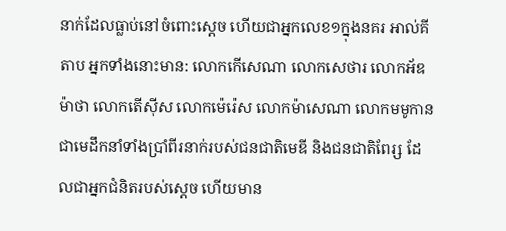នាក់ដែលធ្លាប់នៅចំពោះស្តេច ហើយជាអ្នកលេខ១ក្នុងនគរ អាល់គីតាប អ្នកទាំងនោះមាន: លោកកើសេណា លោកសេថារ លោកអ័ឌម៉ាថា លោកតើស៊ីស លោកម៉េរ៉េស លោកម៉ាសេណា លោកមមូកាន ជាមេដឹកនាំទាំងប្រាំពីរនាក់របស់ជនជាតិមេឌី និងជនជាតិពែរ្ស ដែលជាអ្នកជំនិតរបស់ស្ដេច ហើយមាន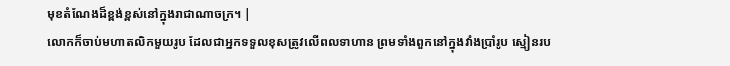មុខតំណែងដ៏ខ្ពង់ខ្ពស់នៅក្នុងរាជាណាចក្រ។ |
លោកក៏ចាប់មហាតលិកមួយរូប ដែលជាអ្នកទទួលខុសត្រូវលើពលទាហាន ព្រមទាំងពួកនៅក្នុងវាំងប្រាំរូប ស្មៀនរប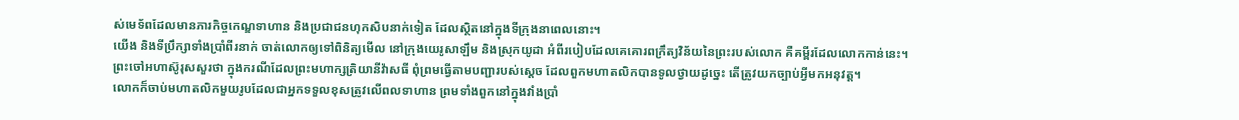ស់មេទ័ពដែលមានភារកិច្ចកេណ្ឌទាហាន និងប្រជាជនហុកសិបនាក់ទៀត ដែលស្ថិតនៅក្នុងទីក្រុងនាពេលនោះ។
យើង និងទីប្រឹក្សាទាំងប្រាំពីរនាក់ ចាត់លោកឲ្យទៅពិនិត្យមើល នៅក្រុងយេរូសាឡឹម និងស្រុកយូដា អំពីរបៀបដែលគេគោរពក្រឹត្យវិន័យនៃព្រះរបស់លោក គឺគម្ពីរដែលលោកកាន់នេះ។
ព្រះចៅអហាស៊ូរុសសួរថា ក្នុងករណីដែលព្រះមហាក្សត្រិយានីវ៉ាសធី ពុំព្រមធ្វើតាមបញ្ជារបស់ស្ដេច ដែលពួកមហាតលិកបានទូលថ្វាយដូច្នេះ តើត្រូវយកច្បាប់អ្វីមកអនុវត្ត។
លោកក៏ចាប់មហាតលិកមួយរូបដែលជាអ្នកទទួលខុសត្រូវលើពលទាហាន ព្រមទាំងពួកនៅក្នុងវាំងប្រាំ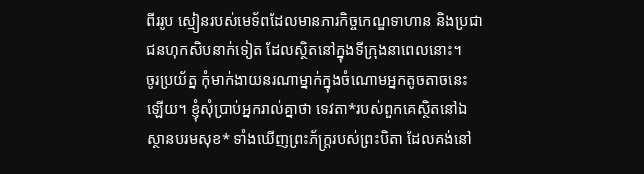ពីររូប ស្មៀនរបស់មេទ័ពដែលមានភារកិច្ចកេណ្ឌទាហាន និងប្រជាជនហុកសិបនាក់ទៀត ដែលស្ថិតនៅក្នុងទីក្រុងនាពេលនោះ។
ចូរប្រយ័ត្ន កុំមាក់ងាយនរណាម្នាក់ក្នុងចំណោមអ្នកតូចតាចនេះឡើយ។ ខ្ញុំសុំប្រាប់អ្នករាល់គ្នាថា ទេវតា*របស់ពួកគេស្ថិតនៅឯស្ថានបរមសុខ* ទាំងឃើញព្រះភ័ក្ត្ររបស់ព្រះបិតា ដែលគង់នៅ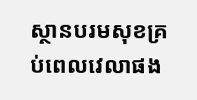ស្ថានបរមសុខគ្រប់ពេលវេលាផង